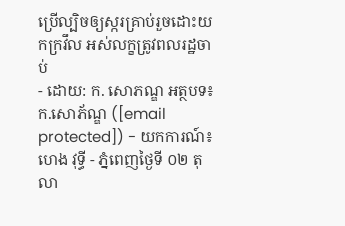ប្រើល្បិចឲ្យស្ករគ្រាប់រួចដោះយកក្រវឹល អស់លក្ខត្រូវពលរដ្ឋចាប់
- ដោយ: ក. សោភណ្ឌ អត្ថបទ៖ ក.សោភ័ណ្ឌ ([email protected]) - យកការណ៍៖ ហេង វុទ្ធី - ភ្នំពេញថ្ងៃទី ០២ តុលា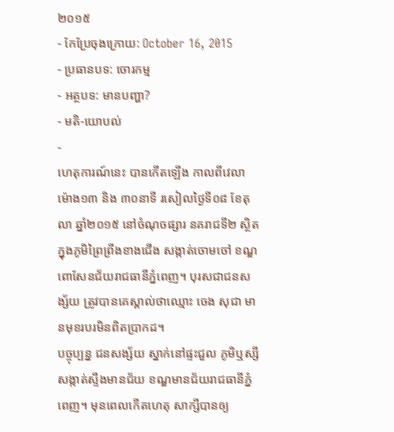២០១៥
- កែប្រែចុងក្រោយ: October 16, 2015
- ប្រធានបទ: ចោរកម្ម
- អត្ថបទ: មានបញ្ហា?
- មតិ-យោបល់
-
ហេតុការណ៍នេះ បានកើតឡើង កាលពីវេលាម៉ោង១៣ និង ៣០នាទី រសៀលថ្ងៃទី០៨ ខែតុលា ឆ្នាំ២០១៥ នៅចំណុចផ្សារ នគរាជទី២ ស្ថិតក្នុងភូមិព្រៃព្រីងខាងជើង សង្កាត់ចោមចៅ ខណ្ឌពោសែនជ័យរាជធានីភ្នំពេញ។ បុរសជាជនសង្ស័យ ត្រូវបានគេស្គាល់ថាឈ្មោះ ចេង សុជា មានមុខរបរមិនពិតប្រាកដ។
បច្ចុប្បន្ន ជនសង្ស័យ ស្នាក់នៅផ្ទះជួល ភូមិឬស្សី សង្កាត់ស្ទឹងមានជ័យ ខណ្ឌមានជ័យរាជធានីភ្នំពេញ។ មុនពេលកើតហេតុ សាក្សីបានឲ្យ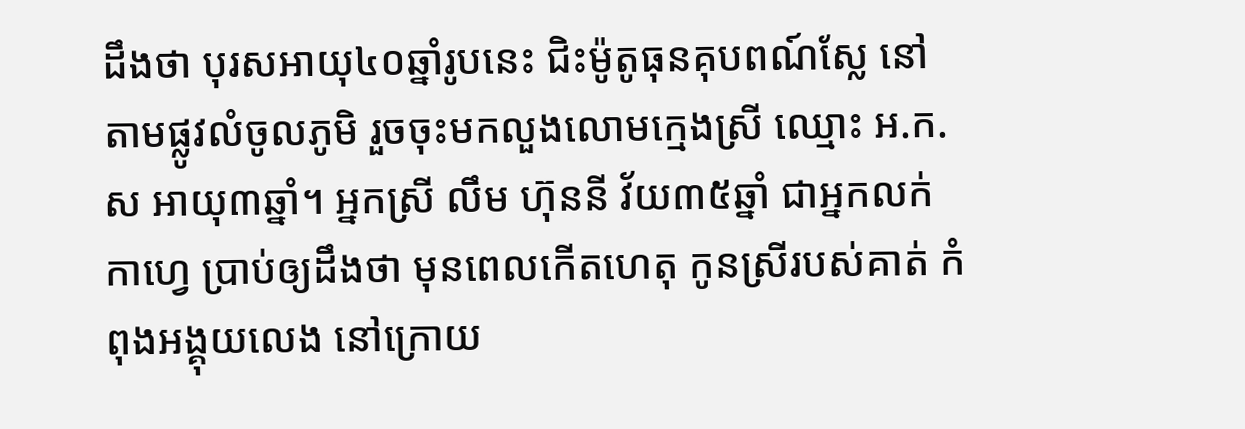ដឹងថា បុរសអាយុ៤០ឆ្នាំរូបនេះ ជិះម៉ូតូធុនគុបពណ៍ស្លែ នៅតាមផ្លូវលំចូលភូមិ រួចចុះមកលួងលោមក្មេងស្រី ឈ្មោះ អ.ក.ស អាយុ៣ឆ្នាំ។ អ្នកស្រី លឹម ហ៊ុននី វ័យ៣៥ឆ្នាំ ជាអ្នកលក់កាហ្វេ ប្រាប់ឲ្យដឹងថា មុនពេលកើតហេតុ កូនស្រីរបស់គាត់ កំពុងអង្គុយលេង នៅក្រោយ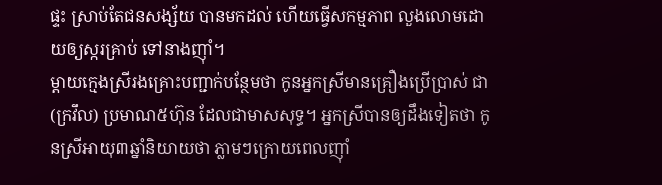ផ្ទះ ស្រាប់តែជនសង្ស័យ បានមកដល់ ហើយធ្វើសកម្មភាព លួងលោមដោយឲ្យស្ករគ្រាប់ ទៅនាងញ៉ាំ។
ម្តាយក្មេងស្រីរងគ្រោះបញ្ជាក់បន្ថែមថា កូនអ្នកស្រីមានគ្រឿងប្រើប្រាស់ ជា (ក្រវឹល) ប្រមាណ៥ហ៊ុន ដែលជាមាសសុទ្ធ។ អ្នកស្រីបានឲ្យដឹងទៀតថា កូនស្រីអាយុ៣ឆ្នាំនិយាយថា ភ្លាមៗក្រោយពេលញ៉ាំ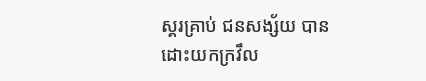ស្គរគ្រាប់ ជនសង្ស័យ បានដោះយកក្រវឹល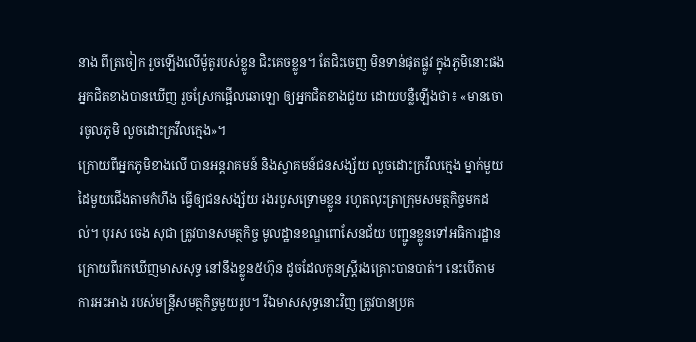នាង ពីត្រចៀក រួចឡើងលើម៉ូតូរបស់ខ្លូន ជិះគេចខ្លូន។ តែជិះចេញ មិនទាន់ផុតផ្លូវ ក្នុងភូមិនោះផង អ្នកជិតខាងបានឃើញ រួចស្រែកផ្អើលឆោឡោ ឲ្យអ្នកជិតខាងជួយ ដោយបន្លឺឡើងថា៖ «មានចោរចូលភូមិ លួចដោះក្រវឹលក្មេង»។
ក្រោយពីអ្នកភូមិខាងលើ បានអន្តរាគមន៍ និងស្វាគមន៍ជនសង្ស័យ លួចដោះក្រវឹលក្មេង ម្នាក់មួយដៃមួយជើងតាមកំហឹង ធ្វើឲ្យជនសង្ស័យ រងរបួសទ្រោមខ្លូន រហូតលុះត្រាក្រុមសមត្ថកិច្ចមកដល់។ បុរស ចេង សុជា ត្រូវបានសមត្ថកិច្ច មូលដ្ឋានខណ្ឌពោសែនជ័យ បញ្ជូនខ្លូនទៅអធិការដ្ឋាន ក្រោយពីរកឃើញមាសសុទ្ធ នៅនឹងខ្លូន៥ហ៊ុន ដូចដែលកូនស្រ្តីរងគ្រោះបានបាត់។ នេះបើតាមការអះអាង របស់មន្ត្រីសមត្ថកិច្ចមួយរូប។ រីឯមាសសុទ្ធនោះវិញ ត្រូវបានប្រគ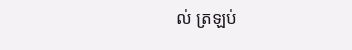ល់ ត្រឡប់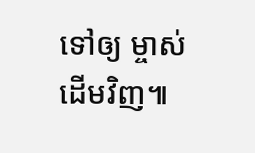ទៅឲ្យ ម្ចាស់ដើមវិញ៕